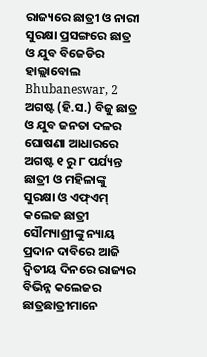ରାଜ୍ୟରେ ଛାତ୍ରୀ ଓ ନାରୀ ସୁରକ୍ଷା ପ୍ରସଙ୍ଗରେ ଛାତ୍ର ଓ ଯୁବ ବିଜେଡିର ହାଲ୍ଲାବୋଲ
Bhubaneswar, 2 ଅଗଷ୍ଟ (ହି.ସ.) ବିଜୁ ଛାତ୍ର ଓ ଯୁବ ଜନତା ଦଳର ଘୋଷଣା ଆଧାରରେ ଅଗଷ୍ଟ ୧ ରୁ ୮ ପର୍ଯ୍ୟନ୍ତ ଛାତ୍ରୀ ଓ ମହିଳାଙ୍କୁ ସୁରକ୍ଷା ଓ ଏଫ୍ଏମ୍ କଲେଜ ଛାତ୍ରୀ ସୌମ୍ୟାଶ୍ରୀଙ୍କୁ ନ୍ୟାୟ ପ୍ରଦାନ ଦାବିରେ ଆଜି ଦ୍ୱିତୀୟ ଦିନରେ ରାଜ୍ୟର ବିଭିନ୍ନ କଲେଜର ଛାତ୍ରଛାତ୍ରୀମାନେ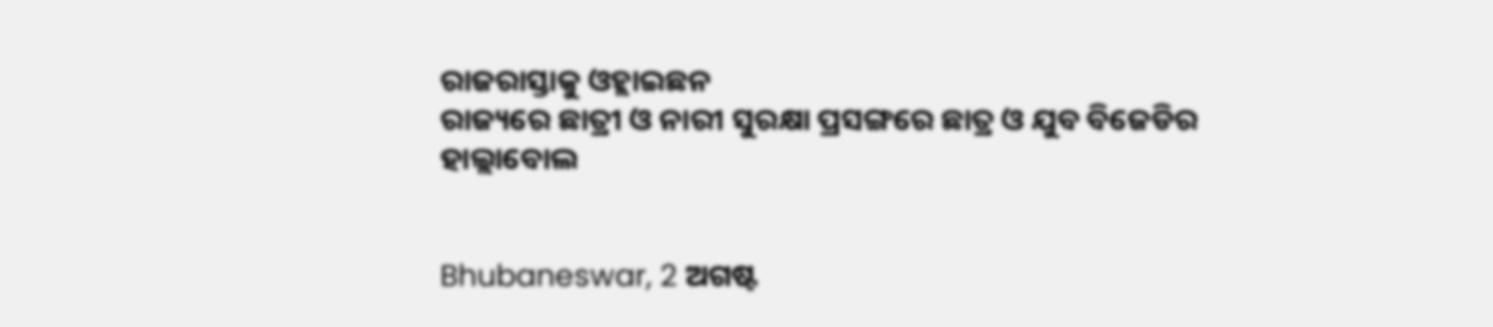ରାଜରାସ୍ତାକୁ ଓହ୍ଲାଇଛନ
ରାଜ୍ୟରେ ଛାତ୍ରୀ ଓ ନାରୀ ସୁରକ୍ଷା ପ୍ରସଙ୍ଗରେ ଛାତ୍ର ଓ ଯୁବ ବିଜେଡିର ହାଲ୍ଲାବୋଲ


Bhubaneswar, 2 ଅଗଷ୍ଟ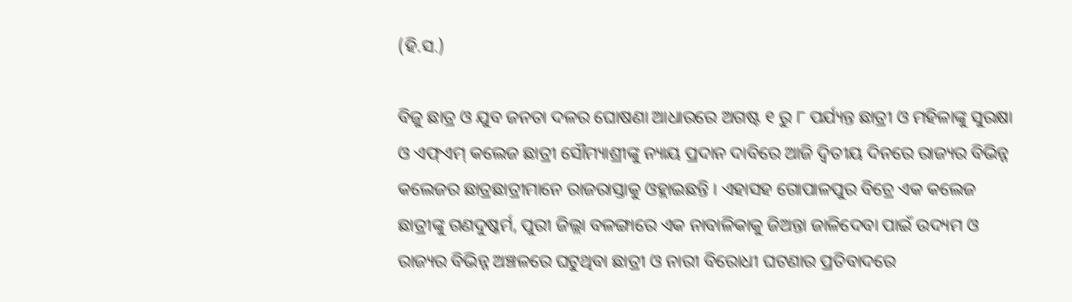(ହି.ସ.)

ବିଜୁ ଛାତ୍ର ଓ ଯୁବ ଜନତା ଦଳର ଘୋଷଣା ଆଧାରରେ ଅଗଷ୍ଟ ୧ ରୁ ୮ ପର୍ଯ୍ୟନ୍ତ ଛାତ୍ରୀ ଓ ମହିଳାଙ୍କୁ ସୁରକ୍ଷା ଓ ଏଫ୍ଏମ୍ କଲେଜ ଛାତ୍ରୀ ସୌମ୍ୟାଶ୍ରୀଙ୍କୁ ନ୍ୟାୟ ପ୍ରଦାନ ଦାବିରେ ଆଜି ଦ୍ୱିତୀୟ ଦିନରେ ରାଜ୍ୟର ବିଭିନ୍ନ କଲେଜର ଛାତ୍ରଛାତ୍ରୀମାନେ ରାଜରାସ୍ତାକୁ ଓହ୍ଲାଇଛନ୍ତି । ଏହାସହ ଗୋପାଳପୁର ବିଚ୍ରେ ଏକ କଲେଜ ଛାତ୍ରୀଙ୍କୁ ଗଣଦୁଷ୍କର୍ମ, ପୁରୀ ଜିଲ୍ଲା ବଳଙ୍ଗାରେ ଏକ ନାବାଳିକାକୁ ଜିଅନ୍ତା ଜାଳିଦେବା ପାଇଁ ଉଦ୍ୟମ ଓ ରାଜ୍ୟର ବିଭିନ୍ନ ଅଞ୍ଚଳରେ ଘଟୁଥିବା ଛାତ୍ରୀ ଓ ନାରୀ ବିରୋଧୀ ଘଟଣାର ପ୍ରତିବାଦରେ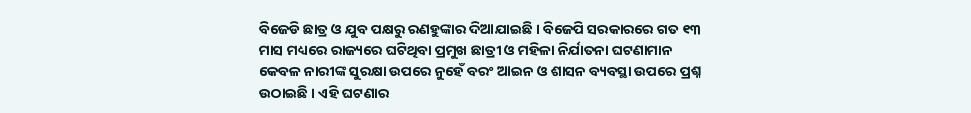ବିଜେଡି ଛାତ୍ର ଓ ଯୁବ ପକ୍ଷରୁ ରଣହୁଙ୍କାର ଦିଆଯାଇଛି । ବିଜେପି ସରକାରରେ ଗତ ୧୩ ମାସ ମଧ୍ୟରେ ରାଜ୍ୟରେ ଘଟିଥିବା ପ୍ରମୁଖ ଛାତ୍ରୀ ଓ ମହିଳା ନିର୍ଯାତନା ଘଟଣାମାନ କେବଳ ନାରୀଙ୍କ ସୁରକ୍ଷା ଉପରେ ନୁହେଁ ବରଂ ଆଇନ ଓ ଶାସନ ବ୍ୟବସ୍ଥା ଉପରେ ପ୍ରଶ୍ନ ଉଠାଇଛି । ଏହି ଘଟଣାର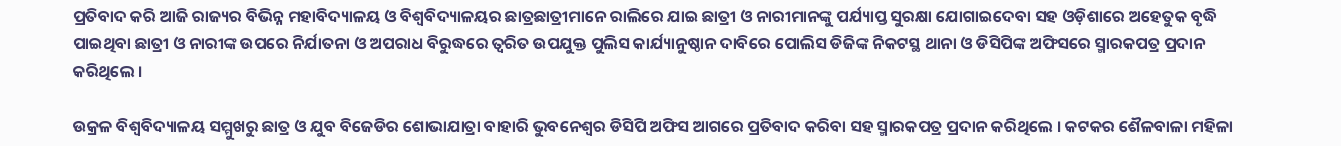ପ୍ରତିବାଦ କରି ଆଜି ରାଜ୍ୟର ବିଭିନ୍ନ ମହାବିଦ୍ୟାଳୟ ଓ ବିଶ୍ୱବିଦ୍ୟାଳୟର ଛାତ୍ରଛାତ୍ରୀମାନେ ରାଲିରେ ଯାଇ ଛାତ୍ରୀ ଓ ନାରୀମାନଙ୍କୁ ପର୍ଯ୍ୟାପ୍ତ ସୁରକ୍ଷା ଯୋଗାଇଦେବା ସହ ଓଡ଼ିଶାରେ ଅହେତୁକ ବୃଦ୍ଧି ପାଇଥିବା ଛାତ୍ରୀ ଓ ନାରୀଙ୍କ ଉପରେ ନିର୍ଯାତନା ଓ ଅପରାଧ ବିରୁଦ୍ଧରେ ତ୍ୱରିତ ଉପଯୁକ୍ତ ପୁଲିସ କାର୍ଯ୍ୟାନୁଷ୍ଠାନ ଦାବିରେ ପୋଲିସ ଡିଜିଙ୍କ ନିକଟସ୍ଥ ଥାନା ଓ ଡିସିପିଙ୍କ ଅଫିସରେ ସ୍ମାରକପତ୍ର ପ୍ରଦାନ କରିଥିଲେ ।

ଉକ୍ରଳ ବିଶ୍ୱବିଦ୍ୟାଳୟ ସମ୍ମୁଖରୁ ଛାତ୍ର ଓ ଯୁବ ବିଜେଡିର ଶୋଭାଯାତ୍ରା ବାହାରି ଭୁବନେଶ୍ୱର ଡିସିପି ଅଫିସ ଆଗରେ ପ୍ରତିବାଦ କରିବା ସହ ସ୍ମାରକପତ୍ର ପ୍ରଦାନ କରିଥିଲେ । କଟକର ଶୈଳବାଳା ମହିଳା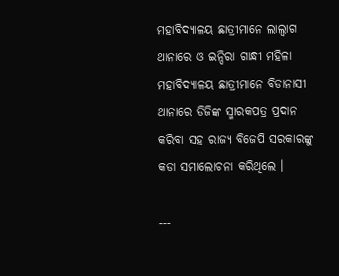ମହାବିଦ୍ୟାଳୟ ଛାତ୍ରୀମାନେ ଲାଲ୍ବାଗ ଥାନାରେ ଓ ଇନ୍ଦିରା ଗାନ୍ଧୀ ମହିଳା ମହାବିଦ୍ୟାଳୟ ଛାତ୍ରୀମାନେ ବିଡାନାସୀ ଥାନାରେ ଡିଜିଙ୍କ ସ୍ମାରକପତ୍ର ପ୍ରଦାନ କରିବା ସହ ରାଜ୍ୟ ବିଜେପି ସରକାରଙ୍କୁ କଡା ସମାଲୋଚନା କରିଥିଲେ ।

---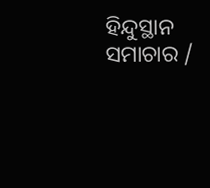ହିନ୍ଦୁସ୍ଥାନ ସମାଚାର /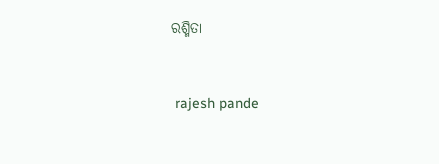ରଶ୍ମିତା


 rajesh pande